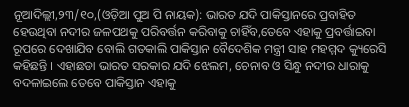ନୂଆଦିଲ୍ଲୀ,୨୩/୧୦,(ଓଡ଼ିଆ ପୁଅ ପି ନାୟକ): ଭାରତ ଯଦି ପାକିସ୍ତାନରେ ପ୍ରବାହିତ ହେଉଥିବା ନଦୀର ଜଳପଥକୁ ପରିବର୍ତ୍ତନ କରିବାକୁ ଚାହିଁବ,ତେବେ ଏହାକୁ ପ୍ରବର୍ତ୍ତାଇବା ରୂପରେ ଦେଖାଯିବ ବୋଲି ଗତକାଲି ପାକିସ୍ତାନ ବୈଦେଶିକ ମନ୍ତ୍ରୀ ସାହ ମହମ୍ମଦ କ୍ୟୁରେସି କହିଛନ୍ତି । ଏହାଛଡା ଭାରତ ସରକାର ଯଦି ଝେଲମ, ଚେନାବ ଓ ସିନ୍ଧୁ ନଦୀର ଧାରାକୁ ବଦଳାଇଲେ ତେବେ ପାକିସ୍ତାନ ଏହାକୁ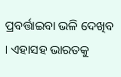ପ୍ରବର୍ତ୍ତାଇବା ଭଳି ଦେଖିବ । ଏହାସହ ଭାରତକୁ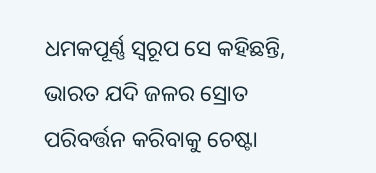ଧମକପୂର୍ଣ୍ଣ ସ୍ବରୂପ ସେ କହିଛନ୍ତି, ଭାରତ ଯଦି ଜଳର ସ୍ରୋତ ପରିବର୍ତ୍ତନ କରିବାକୁ ଚେଷ୍ଟା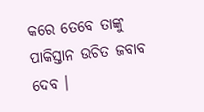କରେ ତେବେ ତାଙ୍କୁ ପାକିସ୍ତାନ ଉଚିତ ଜବାବ ଦେବ ।